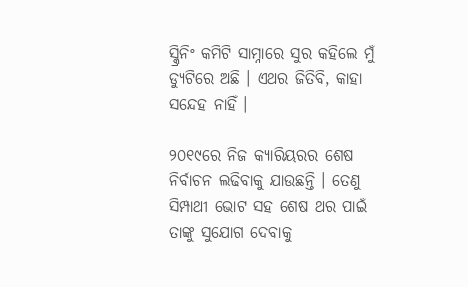ସ୍କ୍ରିନିଂ କମିଟି ସାମ୍ନାରେ ସୁର କହିଲେ ମୁଁ ଡ୍ୟୁଟିରେ ଅଛି । ଏଥର ଜିତିବି, କାହା ସନ୍ଦେହ ନାହିଁ ।

୨୦୧୯ରେ ନିଜ କ୍ୟାରିୟରର ଶେଷ ନିର୍ବାଚନ ଲଢିବାକୁ ଯାଉଛନ୍ତି । ତେଣୁ ସିମ୍ପାଥୀ ଭୋଟ ସହ ଶେଷ ଥର ପାଇଁ ତାଙ୍କୁ ସୁଯୋଗ ଦେବାକୁ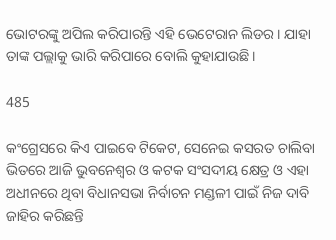ଭୋଟରଙ୍କୁ ଅପିଲ କରିପାରନ୍ତି ଏହି ଭେଟେରାନ ଲିଡର । ଯାହା ତାଙ୍କ ପଲ୍ଲାକୁ ଭାରି କରିପାରେ ବୋଲି କୁହାଯାଉଛି ।

485

କଂଗ୍ରେସରେ କିଏ ପାଇବେ ଟିକେଟ, ସେନେଇ କସରତ ଚାଲିବା ଭିତରେ ଆଜି ଭୁବନେଶ୍ୱର ଓ କଟକ ସଂସଦୀୟ କ୍ଷେତ୍ର ଓ ଏହା ଅଧୀନରେ ଥିବା ବିଧାନସଭା ନିର୍ବାଚନ ମଣ୍ଡଳୀ ପାଇଁ ନିଜ ଦାବି ଜାହିର କରିଛନ୍ତି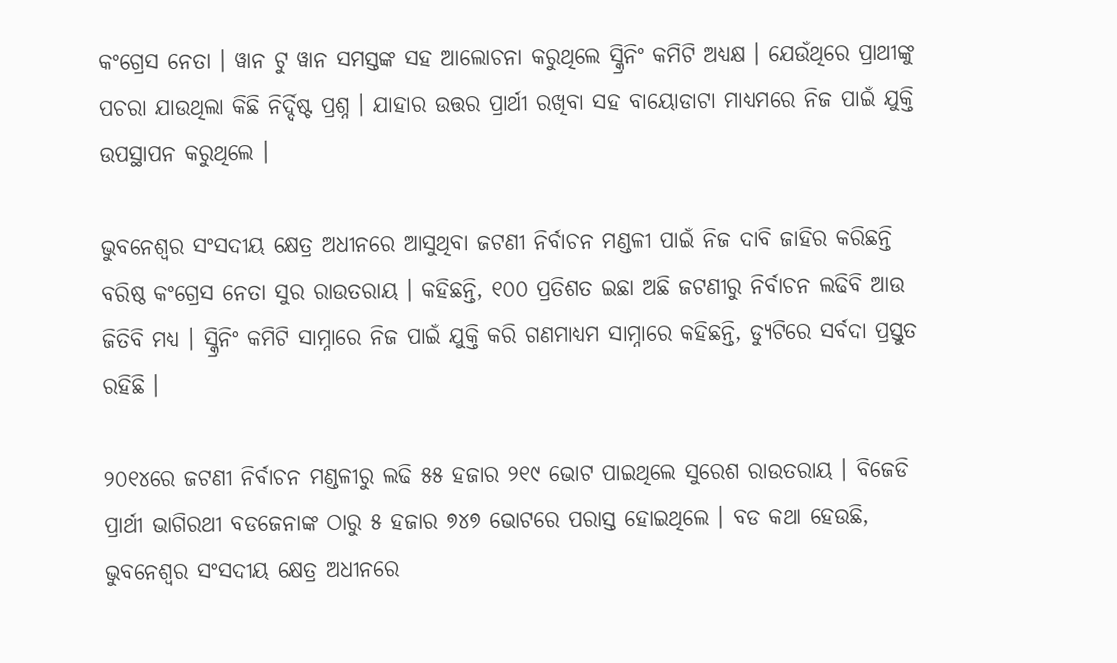କଂଗ୍ରେସ ନେତା । ୱାନ ଟୁ ୱାନ ସମସ୍ତଙ୍କ ସହ ଆଲୋଚନା କରୁଥିଲେ ସ୍କ୍ରିନିଂ କମିଟି ଅଧ୍ୟକ୍ଷ । ଯେଉଁଥିରେ ପ୍ରାଥୀଙ୍କୁ ପଚରା ଯାଉଥିଲା କିଛି ନିର୍ଦ୍ଦିଷ୍ଟ ପ୍ରଶ୍ନ । ଯାହାର ଉତ୍ତର ପ୍ରାର୍ଥୀ ରଖିବା ସହ ବାୟୋଡାଟା ମାଧ୍ୟମରେ ନିଜ ପାଇଁ ଯୁକ୍ତି ଉପସ୍ଥାପନ କରୁଥିଲେ ।

ଭୁବନେଶ୍ୱର ସଂସଦୀୟ କ୍ଷେତ୍ର ଅଧୀନରେ ଆସୁଥିବା ଜଟଣୀ ନିର୍ବାଚନ ମଣ୍ଡଳୀ ପାଇଁ ନିଜ ଦାବି ଜାହିର କରିଛନ୍ତି ବରିଷ୍ଠ କଂଗ୍ରେସ ନେତା ସୁର ରାଉତରାୟ । କହିଛନ୍ତି, ୧୦୦ ପ୍ରତିଶତ ଇଛା ଅଛି ଜଟଣୀରୁ ନିର୍ବାଚନ ଲଢିବି ଆଉ ଜିତିବି ମଧ୍ୟ । ସ୍କ୍ରିନିଂ କମିଟି ସାମ୍ନାରେ ନିଜ ପାଇଁ ଯୁକ୍ତି କରି ଗଣମାଧ୍ୟମ ସାମ୍ନାରେ କହିଛନ୍ତି, ଡ୍ୟୁଟିରେ ସର୍ବଦା ପ୍ରସ୍ତୁତ ରହିଛି ।

୨୦୧୪ରେ ଜଟଣୀ ନିର୍ବାଚନ ମଣ୍ଡଳୀରୁ ଲଢି ୫୫ ହଜାର ୨୧୯ ଭୋଟ ପାଇଥିଲେ ସୁରେଶ ରାଉତରାୟ । ବିଜେଡି ପ୍ରାର୍ଥୀ ଭାଗିରଥୀ ବଡଜେନାଙ୍କ ଠାରୁ ୫ ହଜାର ୭୪୭ ଭୋଟରେ ପରାସ୍ତ ହୋଇଥିଲେ । ବଡ କଥା ହେଉଛି, ଭୁବନେଶ୍ୱର ସଂସଦୀୟ କ୍ଷେତ୍ର ଅଧୀନରେ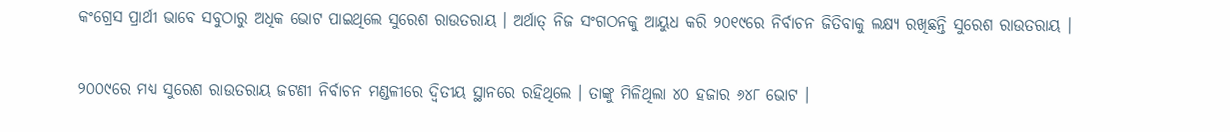କଂଗ୍ରେସ ପ୍ରାର୍ଥୀ ଭାବେ ସବୁଠାରୁ ଅଧିକ ଭୋଟ ପାଇଥିଲେ ସୁରେଶ ରାଉତରାୟ । ଅର୍ଥାତ୍ ନିଜ ସଂଗଠନକୁ ଆୟୁଧ କରି ୨୦୧୯ରେ ନିର୍ବାଚନ ଜିତିବାକୁ ଲକ୍ଷ୍ୟ ରଖିଛନ୍ତି ସୁରେଶ ରାଉତରାୟ ।

୨୦୦୯ରେ ମଧ୍ୟ ସୁରେଶ ରାଉତରାୟ ଜଟଣୀ ନିର୍ବାଚନ ମଣ୍ଡଳୀରେ ଦ୍ୱିତୀୟ ସ୍ଥାନରେ ରହିଥିଲେ । ତାଙ୍କୁ ମିଳିଥିଲା ୪୦ ହଜାର ୬୪୮ ଭୋଟ ।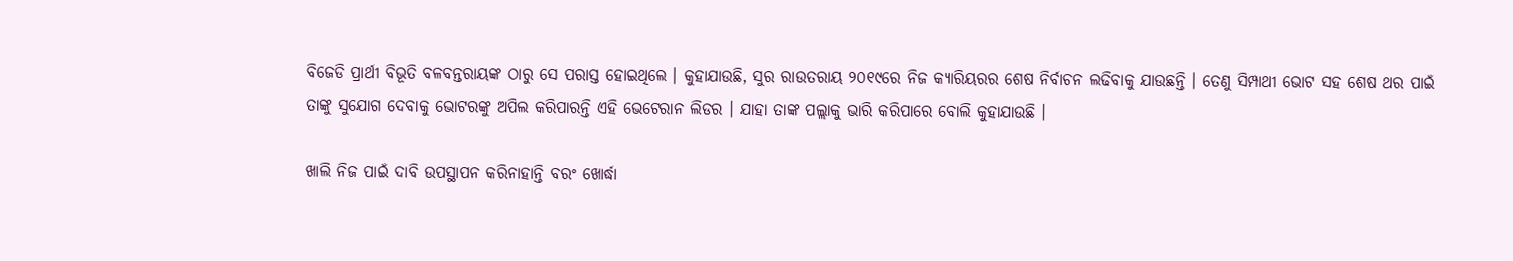ବିଜେଡି ପ୍ରାର୍ଥୀ ବିଭୂତି ବଳବନ୍ତରାୟଙ୍କ ଠାରୁ ସେ ପରାସ୍ତ ହୋଇଥିଲେ । କୁହାଯାଉଛି, ସୁର ରାଉତରାୟ ୨୦୧୯ରେ ନିଜ କ୍ୟାରିୟରର ଶେଷ ନିର୍ବାଚନ ଲଢିବାକୁ ଯାଉଛନ୍ତି । ତେଣୁ ସିମ୍ପାଥୀ ଭୋଟ ସହ ଶେଷ ଥର ପାଇଁ ତାଙ୍କୁ ସୁଯୋଗ ଦେବାକୁ ଭୋଟରଙ୍କୁ ଅପିଲ କରିପାରନ୍ତି ଏହି ଭେଟେରାନ ଲିଡର । ଯାହା ତାଙ୍କ ପଲ୍ଲାକୁ ଭାରି କରିପାରେ ବୋଲି କୁହାଯାଉଛି ।

ଖାଲି ନିଜ ପାଇଁ ଦାବି ଉପସ୍ଥାପନ କରିନାହାନ୍ତି ବରଂ ଖୋର୍ଦ୍ଧା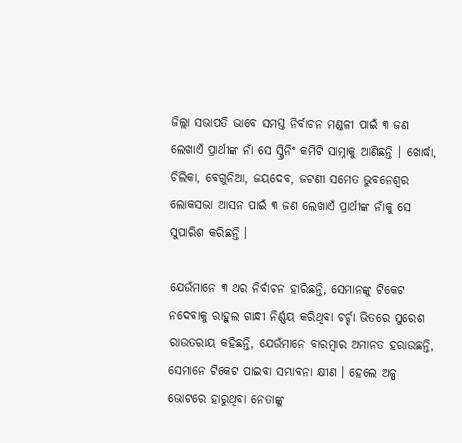ଜିଲ୍ଲା ସଭାପତି ଭାବେ ସମସ୍ତ ନିର୍ବାଚନ ମଣ୍ଡଳୀ ପାଇଁ ୩ ଜଣ ଲେଖାଏଁ ପ୍ରାର୍ଥୀଙ୍କ ନାଁ ସେ ସ୍କ୍ରିନିଂ କମିଟି ସାମ୍ନାକୁ ଆଣିଛନ୍ତି । ଖୋର୍ଦ୍ଧା, ଚିଲିକା, ବେଗୁନିଆ, ଜୟଦେବ, ଜଟଣୀ ସମେତ ଭୁବନେଶ୍ୱର ଲୋକସଭା ଆସନ ପାଇଁ ୩ ଜଣ ଲେଖାଏଁ ପ୍ରାର୍ଥୀଙ୍କ ନାଁକୁ ସେ ସୁପାରିଶ କରିଛନ୍ତି ।

ଯେଉଁମାନେ ୩ ଥର ନିର୍ବାଚନ ହାରିଛନ୍ତି, ସେମାନଙ୍କୁ ଟିକେଟ ନଦେବାକୁ ରାହୁଲ ଗାନ୍ଧୀ ନିର୍ଣ୍ଣୟ କରିଥିବା ଚର୍ଚ୍ଚା ଭିତରେ ସୁରେଶ ରାଉତରାୟ କହିଛନ୍ତି, ଯେଉଁମାନେ ବାରମ୍ବାର ଅମାନତ ହରାଉଛନ୍ତି, ସେମାନେ ଟିକେଟ ପାଇବା ସମ୍ଭାବନା କ୍ଷୀଣ । ହେଲେ ଅଳ୍ପ ଭୋଟରେ ହାରୁଥିବା ନେତାଙ୍କୁ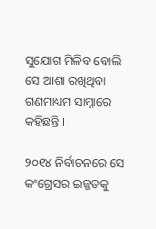ସୁଯୋଗ ମିଳିବ ବୋଲି ସେ ଆଶା ରଖିଥିବା ଗଣମାଧ୍ୟମ ସାମ୍ନାରେ କହିଛନ୍ତି ।

୨୦୧୪ ନିର୍ବାଚନରେ ସେ କଂଗ୍ରେସର ଇଜ୍ଜତକୁ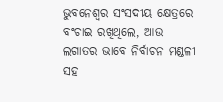ଭୁବନେଶ୍ୱର ସଂସଦୀୟ କ୍ଷେତ୍ରରେ ବଂଚାଇ ରଖିଥିଲେ, ଆଉ ଲଗାତର ଭାବେ ନିର୍ବାଚନ ମଣ୍ଡଳୀ ସହ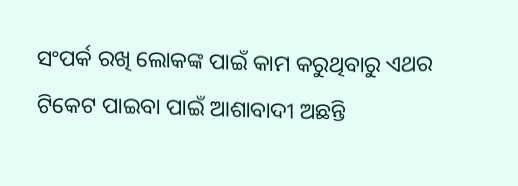ସଂପର୍କ ରଖି ଲୋକଙ୍କ ପାଇଁ କାମ କରୁଥିବାରୁ ଏଥର ଟିକେଟ ପାଇବା ପାଇଁ ଆଶାବାଦୀ ଅଛନ୍ତି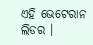ଏହି ଭେଟେରାନ ଲିଡର ।